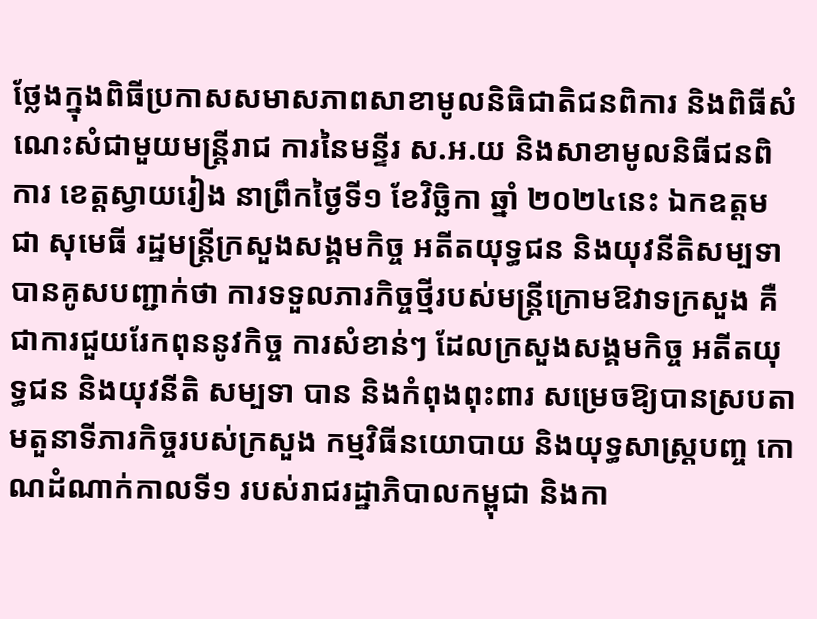ថ្លែងក្នុងពិធីប្រកាសសមាសភាពសាខាមូលនិធិជាតិជនពិការ និងពិធីសំណេះសំជាមួយមន្ត្រីរាជ ការនៃមន្ទីរ ស.អ.យ និងសាខាមូលនិធីជនពិការ ខេត្តស្វាយរៀង នាព្រឹកថ្ងៃទី១ ខែវិច្ឆិកា ឆ្នាំ ២០២៤នេះ ឯកឧត្តម ជា សុមេធី រដ្ឋមន្ត្រីក្រសួងសង្គមកិច្ច អតីតយុទ្ធជន និងយុវនីតិសម្បទា បានគូសបញ្ជាក់ថា ការទទួលភារកិច្ចថ្មីរបស់មន្ត្រីក្រោមឱវាទក្រសួង គឺជាការជួយរែកពុននូវកិច្ច ការសំខាន់ៗ ដែលក្រសួងសង្គមកិច្ច អតីតយុទ្ធជន និងយុវនីតិ សម្បទា បាន និងកំពុងពុះពារ សម្រេចឱ្យបានស្របតាមតួនាទីភារកិច្ចរបស់ក្រសួង កម្មវិធីនយោបាយ និងយុទ្ធសាស្ត្របញ្ច កោណដំណាក់កាលទី១ របស់រាជរដ្ឋាភិបាលកម្ពុជា និងកា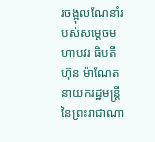រចង្អុលណែនាំរបស់សម្តេចមហាបវរ ធិបតី ហ៊ុន ម៉ាណែត នាយករដ្ឋមន្ត្រី នៃព្រះរាជាណា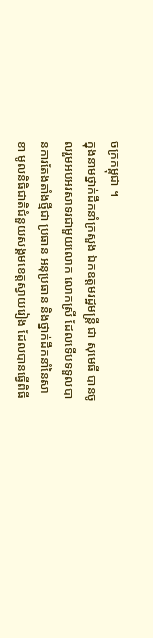ចក្រកម្ពុជា ។
ក្នុងនាមថ្នាក់ដឹកនាំក្រសួង ឯកឧត្តមរដ្ឋមន្ត្រី ជា សុមេធី បានចូលរួមអបអរសាទរជាមួយលោក លោកស្រី ដែលទើបទទួលបានការតែងតាំងថ្មីជា ប្រធាន អនុប្រធាន និងថ្នាក់ដឹកនាំនៃសាខា មូលនិធិជាតិជំនួយសង្គមខេត្តស្វាយរៀង ដែលបានធ្វើពិធី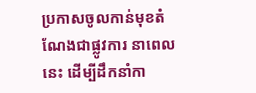ប្រកាសចូលកាន់មុខតំណែងជាផ្លូវការ នាពេលនេះ ដើម្បីដឹកនាំកា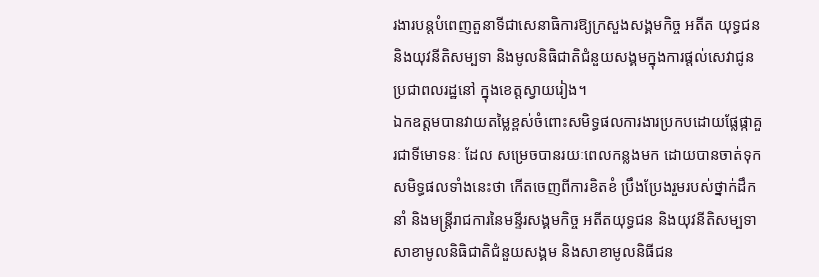រងារបន្តបំពេញតួនាទីជាសេនាធិការឱ្យក្រសួងសង្គមកិច្ច អតីត យុទ្ធជន និងយុវនីតិសម្បទា និងមូលនិធិជាតិជំនួយសង្គមក្នុងការផ្តល់សេវាជូនប្រជាពលរដ្ឋនៅ ក្នុងខេត្តស្វាយរៀង។
ឯកឧត្តមបានវាយតម្លៃខ្ពស់ចំពោះសមិទ្ធផលការងារប្រកបដោយផ្លែផ្កាគួរជាទីមោទនៈ ដែល សម្រេចបានរយៈពេលកន្លងមក ដោយបានចាត់ទុកសមិទ្ធផលទាំងនេះថា កើតចេញពីការខិតខំ ប្រឹងប្រែងរួមរបស់ថ្នាក់ដឹកនាំ និងមន្ត្រីរាជការនៃមន្ទីរសង្គមកិច្ច អតីតយុទ្ធជន និងយុវនីតិសម្បទា សាខាមូលនិធិជាតិជំនួយសង្គម និងសាខាមូលនិធីជន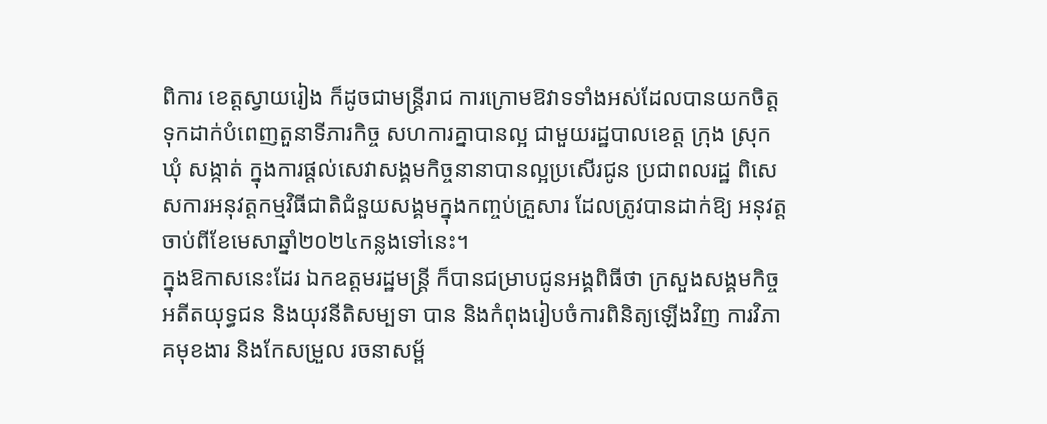ពិការ ខេត្តស្វាយរៀង ក៏ដូចជាមន្ត្រីរាជ ការក្រោមឱវាទទាំងអស់ដែលបានយកចិត្តទុកដាក់បំពេញតួនាទីភារកិច្ច សហការគ្នាបានល្អ ជាមួយរដ្ឋបាលខេត្ត ក្រុង ស្រុក ឃុំ សង្កាត់ ក្នុងការផ្តល់សេវាសង្គមកិច្ចនានាបានល្អប្រសើរជូន ប្រជាពលរដ្ឋ ពិសេសការអនុវត្តកម្មវិធីជាតិជំនួយសង្គមក្នុងកញ្ចប់គ្រួសារ ដែលត្រូវបានដាក់ឱ្យ អនុវត្តចាប់ពីខែមេសាឆ្នាំ២០២៤កន្លងទៅនេះ។
ក្នុងឱកាសនេះដែរ ឯកឧត្តមរដ្ឋមន្ត្រី ក៏បានជម្រាបជូនអង្គពិធីថា ក្រសួងសង្គមកិច្ច អតីតយុទ្ធជន និងយុវនីតិសម្បទា បាន និងកំពុងរៀបចំការពិនិត្យឡើងវិញ ការវិភាគមុខងារ និងកែសម្រួល រចនាសម្ព័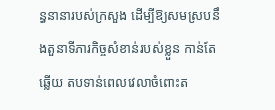ន្ធនានារបស់ក្រសួង ដើម្បីឱ្យសមស្របនឹងតួនាទីភារកិច្ចសំខាន់របស់ខ្លួន កាន់តែឆ្លើយ តបទាន់ពេលវេលាចំពោះត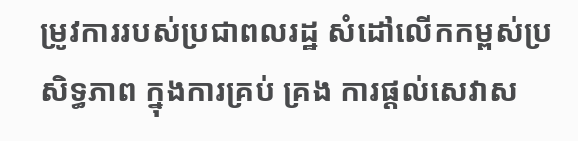ម្រូវការរបស់ប្រជាពលរដ្ឋ សំដៅលើកកម្ពស់ប្រសិទ្ធភាព ក្នុងការគ្រប់ គ្រង ការផ្តល់សេវាស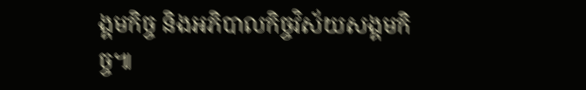ង្គមកិច្ច និងអភិបាលកិច្ចវិស័យសង្គមកិច្ច៕